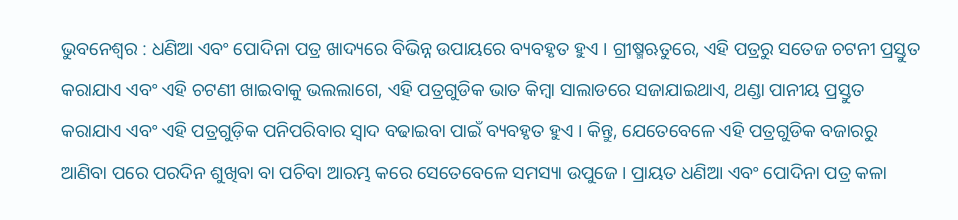ଭୁବନେଶ୍ୱର : ଧଣିଆ ଏବଂ ପୋଦିନା ପତ୍ର ଖାଦ୍ୟରେ ବିଭିନ୍ନ ଉପାୟରେ ବ୍ୟବହୃତ ହୁଏ । ଗ୍ରୀଷ୍ମଋତୁରେ, ଏହି ପତ୍ରରୁ ସତେଜ ଚଟନୀ ପ୍ରସ୍ତୁତ କରାଯାଏ ଏବଂ ଏହି ଚଟଣୀ ଖାଇବାକୁ ଭଲଲାଗେ, ଏହି ପତ୍ରଗୁଡିକ ଭାତ କିମ୍ବା ସାଲାଡରେ ସଜାଯାଇଥାଏ, ଥଣ୍ଡା ପାନୀୟ ପ୍ରସ୍ତୁତ କରାଯାଏ ଏବଂ ଏହି ପତ୍ରଗୁଡ଼ିକ ପନିପରିବାର ସ୍ୱାଦ ବଢାଇବା ପାଇଁ ବ୍ୟବହୃତ ହୁଏ । କିନ୍ତୁ, ଯେତେବେଳେ ଏହି ପତ୍ରଗୁଡିକ ବଜାରରୁ ଆଣିବା ପରେ ପରଦିନ ଶୁଖିବା ବା ପଚିବା ଆରମ୍ଭ କରେ ସେତେବେଳେ ସମସ୍ୟା ଉପୁଜେ । ପ୍ରାୟତ ଧଣିଆ ଏବଂ ପୋଦିନା ପତ୍ର କଳା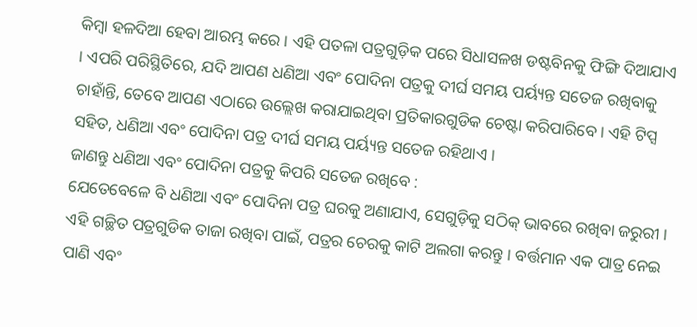କିମ୍ବା ହଳଦିଆ ହେବା ଆରମ୍ଭ କରେ । ଏହି ପତଳା ପତ୍ରଗୁଡ଼ିକ ପରେ ସିଧାସଳଖ ଡଷ୍ଟବିନକୁ ଫିଙ୍ଗି ଦିଆଯାଏ । ଏପରି ପରିସ୍ଥିତିରେ, ଯଦି ଆପଣ ଧଣିଆ ଏବଂ ପୋଦିନା ପତ୍ରକୁ ଦୀର୍ଘ ସମୟ ପର୍ୟ୍ୟନ୍ତ ସତେଜ ରଖିବାକୁ ଚାହାଁନ୍ତି, ତେବେ ଆପଣ ଏଠାରେ ଉଲ୍ଲେଖ କରାଯାଇଥିବା ପ୍ରତିକାରଗୁଡିକ ଚେଷ୍ଟା କରିପାରିବେ । ଏହି ଟିପ୍ସ ସହିତ, ଧଣିଆ ଏବଂ ପୋଦିନା ପତ୍ର ଦୀର୍ଘ ସମୟ ପର୍ୟ୍ୟନ୍ତ ସତେଜ ରହିଥାଏ ।
ଜାଣନ୍ତୁ ଧଣିଆ ଏବଂ ପୋଦିନା ପତ୍ରକୁ କିପରି ସତେଜ ରଖିବେ :
ଯେତେବେଳେ ବି ଧଣିଆ ଏବଂ ପୋଦିନା ପତ୍ର ଘରକୁ ଅଣାଯାଏ, ସେଗୁଡ଼ିକୁ ସଠିକ୍ ଭାବରେ ରଖିବା ଜରୁରୀ । ଏହି ଗଚ୍ଛିତ ପତ୍ରଗୁଡିକ ତାଜା ରଖିବା ପାଇଁ, ପତ୍ରର ଚେରକୁ କାଟି ଅଲଗା କରନ୍ତୁ । ବର୍ତ୍ତମାନ ଏକ ପାତ୍ର ନେଇ ପାଣି ଏବଂ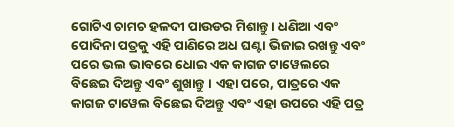ଗୋଟିଏ ଚାମଚ ହଳଦୀ ପାଉଡର ମିଶାନ୍ତୁ । ଧଣିଆ ଏବଂ ପୋଦିନା ପତ୍ରକୁ ଏହି ପାଣିରେ ଅଧ ଘଣ୍ଟା ଭିଜାଇ ରଖନ୍ତୁ ଏବଂ ପରେ ଭଲ ଭାବରେ ଧୋଇ ଏକ କାଗଜ ଟାୱେଲରେ ବିଛେଇ ଦିଅନ୍ତୁ ଏବଂ ଶୁଖାନ୍ତୁ । ଏହା ପରେ, ପାତ୍ରରେ ଏକ କାଗଜ ଟାୱେଲ ବିଛେଇ ଦିଅନ୍ତୁ ଏବଂ ଏହା ଉପରେ ଏହି ପତ୍ର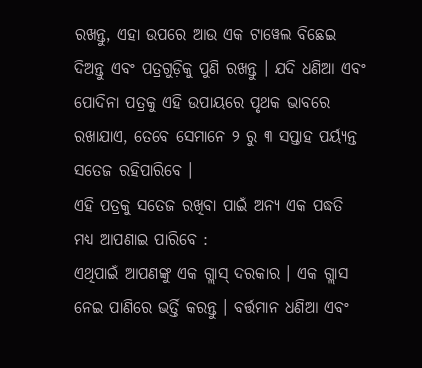ରଖନ୍ତୁ, ଏହା ଉପରେ ଆଉ ଏକ ଟାୱେଲ ବିଛେଇ ଦିଅନ୍ତୁ ଏବଂ ପତ୍ରଗୁଡ଼ିକୁ ପୁଣି ରଖନ୍ତୁ । ଯଦି ଧଣିଆ ଏବଂ ପୋଦିନା ପତ୍ରକୁ ଏହି ଉପାୟରେ ପୃଥକ ଭାବରେ ରଖାଯାଏ, ତେବେ ସେମାନେ ୨ ରୁ ୩ ସପ୍ତାହ ପର୍ୟ୍ୟନ୍ତ ସତେଜ ରହିପାରିବେ ।
ଏହି ପତ୍ରକୁ ସତେଜ ରଖିବା ପାଇଁ ଅନ୍ୟ ଏକ ପଦ୍ଧତି ମଧ୍ୟ ଆପଣାଇ ପାରିବେ :
ଏଥିପାଇଁ ଆପଣଙ୍କୁ ଏକ ଗ୍ଲାସ୍ ଦରକାର । ଏକ ଗ୍ଲାସ ନେଇ ପାଣିରେ ଭର୍ତ୍ତି କରନ୍ତୁ । ବର୍ତ୍ତମାନ ଧଣିଆ ଏବଂ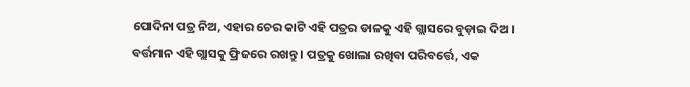ପୋଦିନା ପତ୍ର ନିଅ, ଏହାର ଚେର କାଟି ଏହି ପତ୍ରର ଡାଳକୁ ଏହି ଗ୍ଲାସରେ ବୁଡ଼ାଇ ଦିଅ । ବର୍ତ୍ତମାନ ଏହି ଗ୍ଲାସକୁ ଫ୍ରିଜରେ ରଖନ୍ତୁ । ପତ୍ରକୁ ଖୋଲା ରଖିବା ପରିବର୍ତ୍ତେ, ଏକ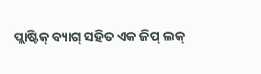ପ୍ଲାଷ୍ଟିକ୍ ବ୍ୟାଗ୍ ସହିତ ଏକ ଜିପ୍ ଲକ୍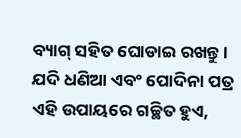ବ୍ୟାଗ୍ ସହିତ ଘୋଡାଇ ରଖନ୍ତୁ । ଯଦି ଧଣିଆ ଏବଂ ପୋଦିନା ପତ୍ର ଏହି ଉପାୟରେ ଗଚ୍ଛିତ ହୁଏ,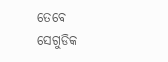ତେବେ ସେଗୁଡିକ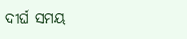ଦୀର୍ଘ ସମୟ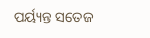ପର୍ୟ୍ୟନ୍ତ ସତେଜ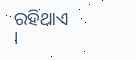ରହିଥାଏ ।